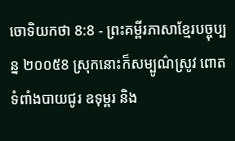ចោទិយកថា 8:8 - ព្រះគម្ពីរភាសាខ្មែរបច្ចុប្បន្ន ២០០៥8 ស្រុកនោះក៏សម្បូណ៌ស្រូវ ពោត ទំពាំងបាយជូរ ឧទុម្ពរ និង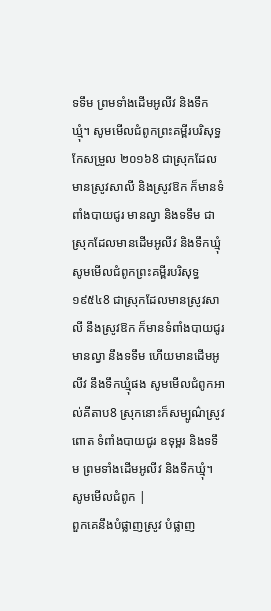ទទឹម ព្រមទាំងដើមអូលីវ និងទឹកឃ្មុំ។ សូមមើលជំពូកព្រះគម្ពីរបរិសុទ្ធកែសម្រួល ២០១៦8 ជាស្រុកដែលមានស្រូវសាលី និងស្រូវឱក ក៏មានទំពាំងបាយជូរ មានល្វា និងទទឹម ជាស្រុកដែលមានដើមអូលីវ និងទឹកឃ្មុំ សូមមើលជំពូកព្រះគម្ពីរបរិសុទ្ធ ១៩៥៤8 ជាស្រុកដែលមានស្រូវសាលី នឹងស្រូវឱក ក៏មានទំពាំងបាយជូរ មានល្វា នឹងទទឹម ហើយមានដើមអូលីវ នឹងទឹកឃ្មុំផង សូមមើលជំពូកអាល់គីតាប8 ស្រុកនោះក៏សម្បូណ៌ស្រូវ ពោត ទំពាំងបាយជូរ ឧទុម្ពរ និងទទឹម ព្រមទាំងដើមអូលីវ និងទឹកឃ្មុំ។ សូមមើលជំពូក |
ពួកគេនឹងបំផ្លាញស្រូវ បំផ្លាញ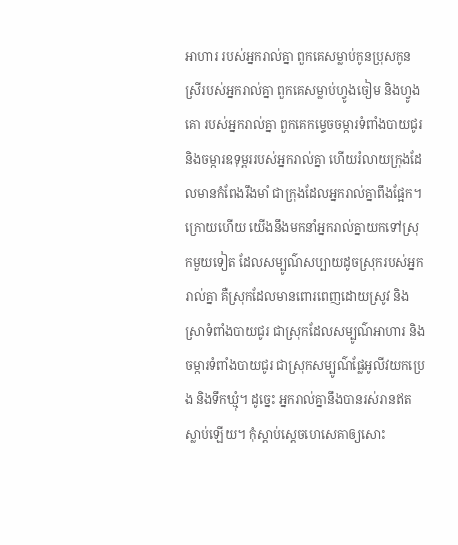អាហារ របស់អ្នករាល់គ្នា ពួកគេសម្លាប់កូនប្រុសកូនស្រីរបស់អ្នករាល់គ្នា ពួកគេសម្លាប់ហ្វូងចៀម និងហ្វូងគោ របស់អ្នករាល់គ្នា ពួកគេកម្ទេចចម្ការទំពាំងបាយជូរ និងចម្ការឧទុម្ពររបស់អ្នករាល់គ្នា ហើយរំលាយក្រុងដែលមានកំពែងរឹងមាំ ជាក្រុងដែលអ្នករាល់គ្នាពឹងផ្អែក។
ក្រោយហើយ យើងនឹងមកនាំអ្នករាល់គ្នាយកទៅស្រុកមួយទៀត ដែលសម្បូណ៌សប្បាយដូចស្រុករបស់អ្នករាល់គ្នា គឺស្រុកដែលមានពោរពេញដោយស្រូវ និងស្រាទំពាំងបាយជូរ ជាស្រុកដែលសម្បូណ៌អាហារ និងចម្ការទំពាំងបាយជូរ ជាស្រុកសម្បូណ៌ផ្លែអូលីវយកប្រេង និងទឹកឃ្មុំ។ ដូច្នេះ អ្នករាល់គ្នានឹងបានរស់រានឥតស្លាប់ឡើយ។ កុំស្ដាប់ស្ដេចហេសេគាឲ្យសោះ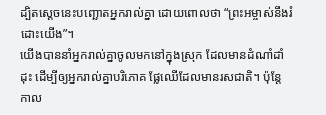ដ្បិតស្ដេចនេះបញ្ឆោតអ្នករាល់គ្នា ដោយពោលថា “ព្រះអម្ចាស់នឹងរំដោះយើង”។
យើងបាននាំអ្នករាល់គ្នាចូលមកនៅក្នុងស្រុក ដែលមានដំណាំដាំដុះ ដើម្បីឲ្យអ្នករាល់គ្នាបរិភោគ ផ្លែឈើដែលមានរសជាតិ។ ប៉ុន្តែ កាល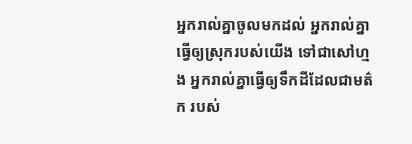អ្នករាល់គ្នាចូលមកដល់ អ្នករាល់គ្នាធ្វើឲ្យស្រុករបស់យើង ទៅជាសៅហ្មង អ្នករាល់គ្នាធ្វើឲ្យទឹកដីដែលជាមត៌ក របស់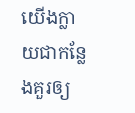យើងក្លាយជាកន្លែងគួរឲ្យ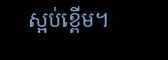ស្អប់ខ្ពើម។